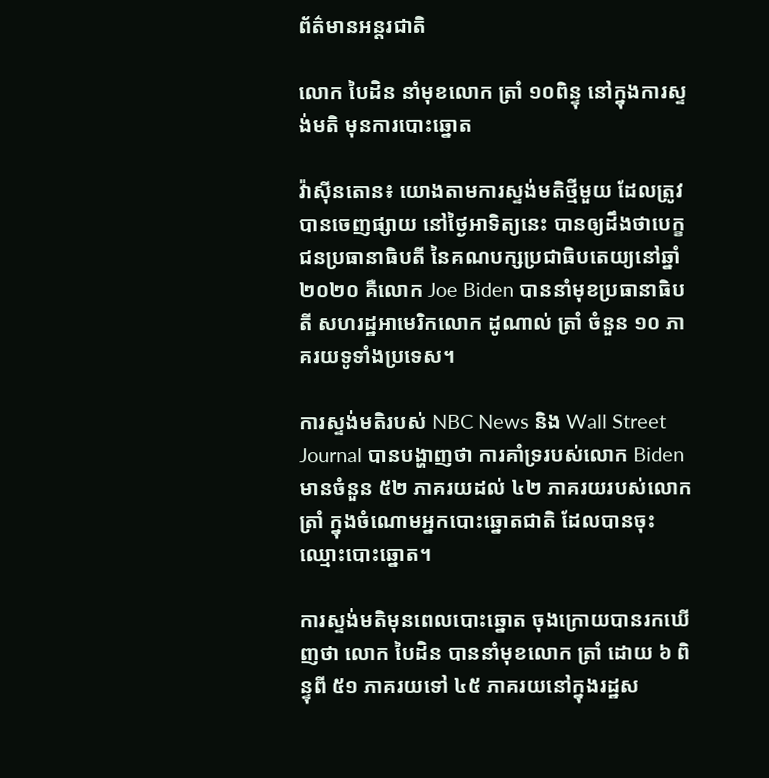ព័ត៌មានអន្តរជាតិ

លោក បៃដិន នាំមុខលោក ត្រាំ ១០ពិន្ទុ នៅក្នុងការស្ទង់មតិ មុនការបោះឆ្នោត

វ៉ាស៊ីនតោន៖ យោងតាមការស្ទង់មតិថ្មីមួយ ដែលត្រូវបានចេញផ្សាយ នៅថ្ងៃអាទិត្យនេះ បានឲ្យដឹងថាបេក្ខជនប្រធានាធិបតី នៃគណបក្សប្រជាធិបតេយ្យនៅឆ្នាំ២០២០ គឺលោក Joe Biden បាននាំមុខប្រធានាធិបតី សហរដ្ឋអាមេរិកលោក ដូណាល់ ត្រាំ ចំនួន ១០ ភាគរយទូទាំងប្រទេស។

ការស្ទង់មតិរបស់ NBC News និង Wall Street Journal បានបង្ហាញថា ការគាំទ្ររបស់លោក Biden មានចំនួន ៥២ ភាគរយដល់ ៤២ ភាគរយរបស់លោក ត្រាំ ក្នុងចំណោមអ្នកបោះឆ្នោតជាតិ ដែលបានចុះឈ្មោះបោះឆ្នោត។

ការស្ទង់មតិមុនពេលបោះឆ្នោត ចុងក្រោយបានរកឃើញថា លោក បៃដិន បាននាំមុខលោក ត្រាំ ដោយ ៦ ពិន្ទុពី ៥១ ភាគរយទៅ ៤៥ ភាគរយនៅក្នុងរដ្ឋស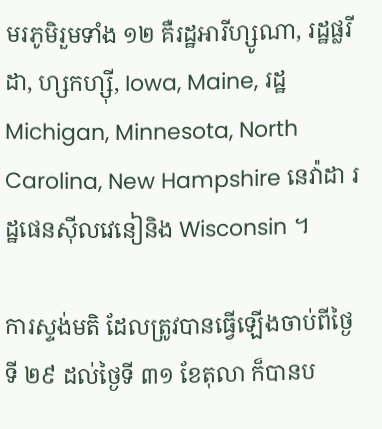មរភូមិរួមទាំង ១២ គឺរដ្ឋអារីហ្សូណា, រដ្ឋផ្លរីដា, ហ្សកហ្ស៊ី, Iowa, Maine, រដ្ឋ Michigan, Minnesota, North Carolina, New Hampshire នេវ៉ាដា រដ្ឋផេនស៊ីលវេនៀនិង Wisconsin ។

ការស្ទង់មតិ ដែលត្រូវបានធ្វើឡើងចាប់ពីថ្ងៃទី ២៩ ដល់ថ្ងៃទី ៣១ ខែតុលា ក៏បានប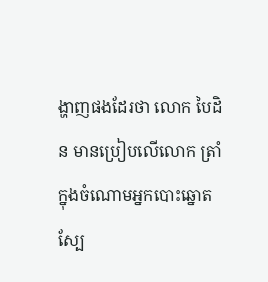ង្ហាញផងដែរថា លោក បៃដិន មានប្រៀបលើលោក ត្រាំ ក្នុងចំណោមអ្នកបោះឆ្នោតស្បែ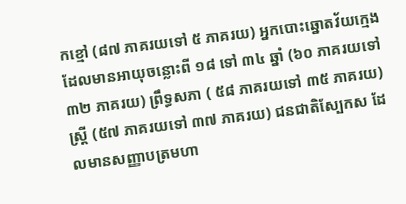កខ្មៅ (៨៧ ភាគរយទៅ ៥ ភាគរយ) អ្នកបោះឆ្នោតវ័យក្មេងដែលមានអាយុចន្លោះពី ១៨ ទៅ ៣៤ ឆ្នាំ (៦០ ភាគរយទៅ ៣២ ភាគរយ) ព្រឹទ្ធសភា ( ៥៨ ភាគរយទៅ ៣៥ ភាគរយ) ស្ត្រី (៥៧ ភាគរយទៅ ៣៧ ភាគរយ) ជនជាតិស្បែកស ដែលមានសញ្ញាបត្រមហា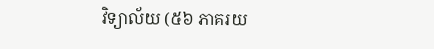វិទ្យាល័យ (៥៦ ភាគរយ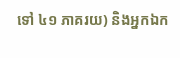ទៅ ៤១ ភាគរយ) និងអ្នកឯក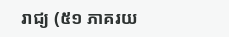រាជ្យ (៥១ ភាគរយ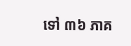ទៅ ៣៦ ភាគ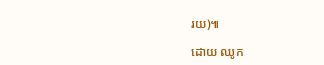រយ)៕

ដោយ ឈូក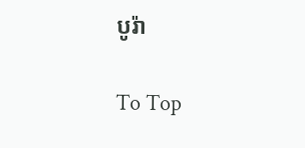បូរ៉ា

To Top